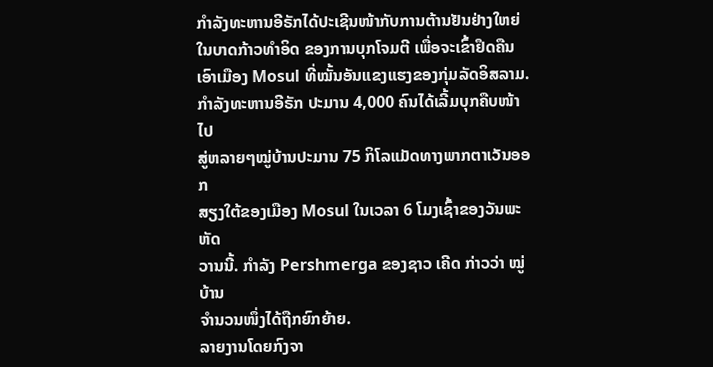ກຳລັງທະຫານອີຣັກໄດ້ປະເຊີນໜ້າກັບການຕ້ານຢັນຢ່າງໃຫຍ່
ໃນບາດກ້າວທຳອິດ ຂອງການບຸກໂຈມຕີ ເພື່ອຈະເຂົ້າຢຶດຄືນ
ເອົາເມືອງ Mosul ທີ່ໝັ້ນອັນແຂງແຮງຂອງກຸ່ມລັດອິສລາມ.
ກຳລັງທະຫານອີຣັກ ປະມານ 4,000 ຄົນໄດ້ເລີ້ມບຸກຄືບໜ້າໄປ
ສູ່ຫລາຍໆໝູ່ບ້ານປະມານ 75 ກິໂລແມັດທາງພາກຕາເວັນອອກ
ສຽງໃຕ້ຂອງເມືອງ Mosul ໃນເວລາ 6 ໂມງເຊົ້າຂອງວັນພະຫັດ
ວານນີ້. ກຳລັງ Pershmerga ຂອງຊາວ ເຄີດ ກ່າວວ່າ ໝູ່ບ້ານ
ຈຳນວນໜຶ່ງໄດ້ຖືກຍົກຍ້າຍ.
ລາຍງານໂດຍກົງຈາ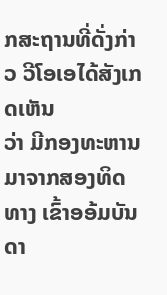ກສະຖານທີ່ດັ່ງກ່າວ ວີໂອເອໄດ້ສັງເກດເຫັນ
ວ່າ ມີກອງທະຫານມາຈາກສອງທິດທາງ ເຂົ້າອອ້ມບັນດາ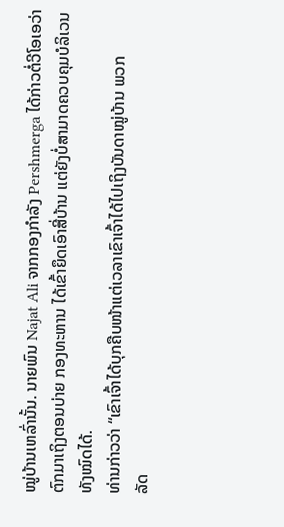ໝູ່ບ້ານເຫລົ່ານັ້ນ. ນາຍພົນ Najat Ali ຈາກກອງກຳລັງ Pershmerga ໄດ້ກ່າວຕໍ່ວີໂອເອວ່າຕົກມາເຖິງຕອນບ່າຍ ກອງທະຫານ ໄດ້ເຂົ້າຍຶດເອົາສີ່ບ້ານ ແຕ່ຍັງບໍ່ສາມາດຄວບຄຸມບໍລິເວນທັງໝົດໄດ້.
ທ່ານກ່າວວ່າ “ເຂົາເຈົ້າໄດ້ບຸກຄືບໜ້າແຕ່ເວລາເຂົາເຈົ້າໄດ້ໄປເຖິງບັນດາໝູ່ບ້ານ ພວກ
ລັດ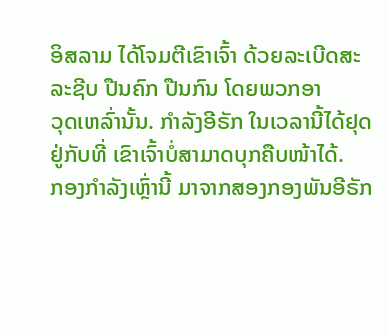ອິສລາມ ໄດ້ໂຈມຕີເຂົາເຈົ້າ ດ້ວຍລະເບີດສະລະຊີບ ປືນຄົກ ປືນກົນ ໂດຍພວກອາ
ວຸດເຫລົ່ານັ້ນ. ກຳລັງອີຣັກ ໃນເວລານີ້ໄດ້ຢຸດຢູ່ກັບທີ່ ເຂົາເຈົ້າບໍ່ສາມາດບຸກຄືບໜ້າໄດ້.
ກອງກຳລັງເຫຼົ່ານີ້ ມາຈາກສອງກອງພັນອີຣັກ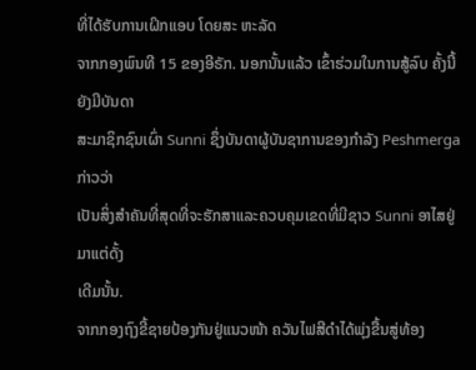ທີ່ໄດ້ຮັບການເຝິກແອບ ໂດຍສະ ຫະລັດ
ຈາກກອງພົນທີ 15 ຂອງອີຣັກ. ນອກນັ້ນແລ້ວ ເຂົ້າຮ່ວມໃນການສູ້ລົບ ຄັ້ງນີ້ ຍັງມີບັນດາ
ສະມາຊິກຊົນເຜົ່າ Sunni ຊຶ່ງບັນດາຜູ້ບັນຊາການຂອງກຳລັງ Peshmerga ກ່າວວ່າ
ເປັນສິ່ງສຳຄັນທີ່ສຸດທີ່ຈະຮັກສາແລະຄວບຄຸມເຂດທີ່ມີຊາວ Sunni ອາໄສຢູ່ມາແຕ່ດັ້ງ
ເດີມນັ້ນ.
ຈາກກອງຖົງຂີ້ຊາຍປ້ອງກັນຢູ່ແນວໜ້າ ຄວັນໄຟສີດຳໄດ້ພຸ່ງຂື້ນສູ່ທ້ອງ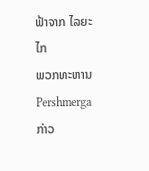ຟ້າຈາກ ໄລຍະໄກ
ພວກທະຫານ Pershmerga ກ່າວ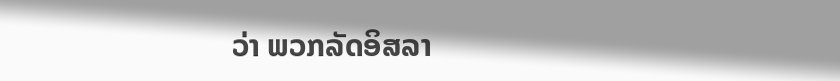ວ່າ ພວກລັດອິສລາ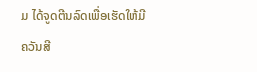ມ ໄດ້ຈູດຕີນລົດເພື່ອເຮັດໃຫ້ມີ
ຄວັນສີ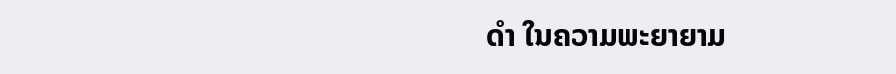ດຳ ໃນຄວາມພະຍາຍາມ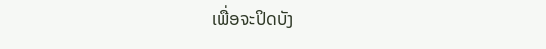ເພື່ອຈະປິດບັງ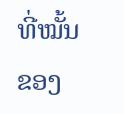ທີ່ໝັ້ນຂອງ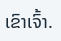ເຂົາເຈົ້າ.